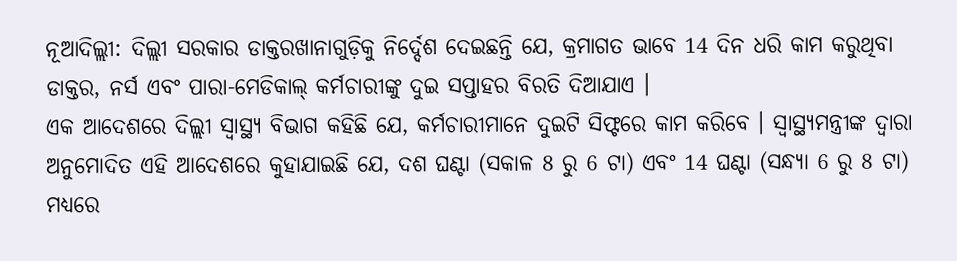ନୂଆଦିଲ୍ଲୀ: ଦିଲ୍ଲୀ ସରକାର ଡାକ୍ତରଖାନାଗୁଡ଼ିକୁ ନିର୍ଦ୍ଦେଶ ଦେଇଛନ୍ତି ଯେ, କ୍ରମାଗତ ଭାବେ 14 ଦିନ ଧରି କାମ କରୁଥିବା ଡାକ୍ତର, ନର୍ସ ଏବଂ ପାରା-ମେଡିକାଲ୍ କର୍ମଚାରୀଙ୍କୁ ଦୁଇ ସପ୍ତାହର ବିରତି ଦିଆଯାଏ ।
ଏକ ଆଦେଶରେ ଦିଲ୍ଲୀ ସ୍ୱାସ୍ଥ୍ୟ ବିଭାଗ କହିଛି ଯେ, କର୍ମଚାରୀମାନେ ଦୁଇଟି ସିଫ୍ଟରେ କାମ କରିବେ । ସ୍ୱାସ୍ଥ୍ୟମନ୍ତ୍ରୀଙ୍କ ଦ୍ବାରା ଅନୁମୋଦିତ ଏହି ଆଦେଶରେ କୁହାଯାଇଛି ଯେ, ଦଶ ଘଣ୍ଟା (ସକାଳ 8 ରୁ 6 ଟା) ଏବଂ 14 ଘଣ୍ଟା (ସନ୍ଧ୍ୟା 6 ରୁ 8 ଟା) ମଧ୍ୟରେ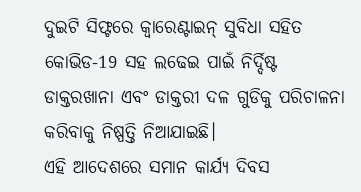ଦୁଇଟି ସିଫ୍ଟରେ କ୍ବାରେଣ୍ଟାଇନ୍ ସୁବିଧା ସହିତ କୋଭିଡ-19 ସହ ଲଢେଇ ପାଇଁ ନିର୍ଦ୍ଦିଷ୍ଟ ଡାକ୍ତରଖାନା ଏବଂ ଡାକ୍ତରୀ ଦଳ ଗୁଡିକୁ ପରିଚାଳନା କରିବାକୁ ନିଷ୍ପତ୍ତି ନିଆଯାଇଛି।
ଏହି ଆଦେଶରେ ସମାନ କାର୍ଯ୍ୟ ଦିବସ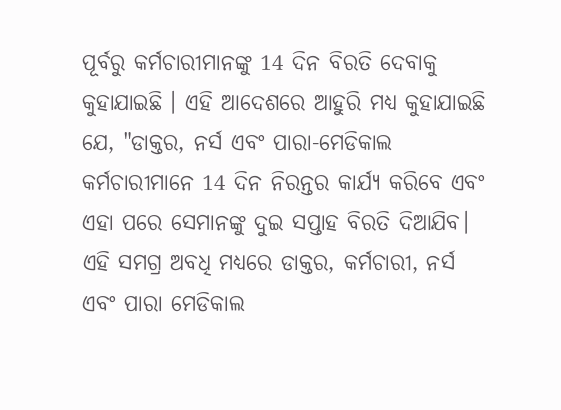ପୂର୍ବରୁ କର୍ମଚାରୀମାନଙ୍କୁ 14 ଦିନ ବିରତି ଦେବାକୁ କୁହାଯାଇଛି । ଏହି ଆଦେଶରେ ଆହୁରି ମଧ୍ୟ କୁହାଯାଇଛି ଯେ, "ଡାକ୍ତର, ନର୍ସ ଏବଂ ପାରା-ମେଡିକାଲ କର୍ମଚାରୀମାନେ 14 ଦିନ ନିରନ୍ତର କାର୍ଯ୍ୟ କରିବେ ଏବଂ ଏହା ପରେ ସେମାନଙ୍କୁ ଦୁଇ ସପ୍ତାହ ବିରତି ଦିଆଯିବ। ଏହି ସମଗ୍ର ଅବଧି ମଧ୍ୟରେ ଡାକ୍ତର, କର୍ମଚାରୀ, ନର୍ସ ଏବଂ ପାରା ମେଡିକାଲ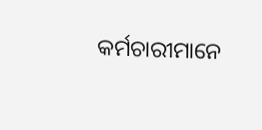କର୍ମଚାରୀମାନେ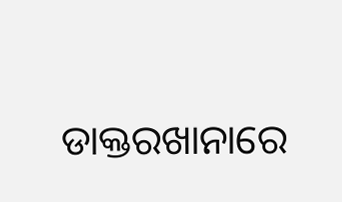ଡାକ୍ତରଖାନାରେ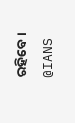ରହିବେ।
@IANS